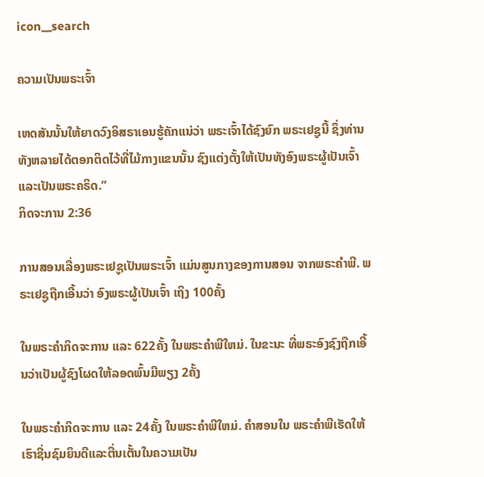icon__search

ຄວາມເປັນພຣະເຈົ້າ

ເຫດສັນນັ້ນໃຫ້ຍາດວົງອິສຣາເອນຮູ້ຄັກແນ່ວ່າ ພຣະເຈົ້າໄດ້ຊົງຍົກ ພຣະເຢຊູນີ້ ຊຶ່ງທ່ານທັງຫລາຍໄດ້ຕອກຕິດໄວ້ທີ່ໄມ້ກາງແຂນນັ້ນ ຊົງແຕ່ງຕັ້ງໃຫ້ເປັນທັງອົງພຣະຜູ້ເປັນເຈົ້າແລະເປັນພຣະຄຣິດ.”
ກິດຈະການ 2:36

ການສອນເລື່ອງພຣະເຢຊູເປັນພຣະເຈົ້າ ແມ່ນສູນກາງຂອງການສອນ ຈາກພຣະຄໍາພີ. ພຣະເຢຊູຖືກເອີ້ນວ່າ ອົງພຣະຜູ້ເປັນເຈົ້າ ເຖິງ 100ຄັ້ງ

ໃນພຣະຄໍາກິດຈະການ ແລະ 622ຄັ້ງ ໃນພຣະຄໍາພີໃຫມ່. ໃນຂະນະ ທີ່ພຣະອົງຊົງຖືກເອີ້ນວ່າເປັນຜູ້ຊົງໂຜດໃຫ້ລອດພົ້ນມີພຽງ 2ຄັ້ງ

ໃນພຣະຄໍາກິດຈະການ ແລະ 24ຄັ້ງ ໃນພຣະຄໍາພີໃຫມ່. ຄໍາສອນໃນ ພຣະຄໍາພີເຮັດໃຫ້ເຮົາຊື່ນຊົມຍິນດີແລະຕື່ນເຕັ້ນໃນຄວາມເປັນ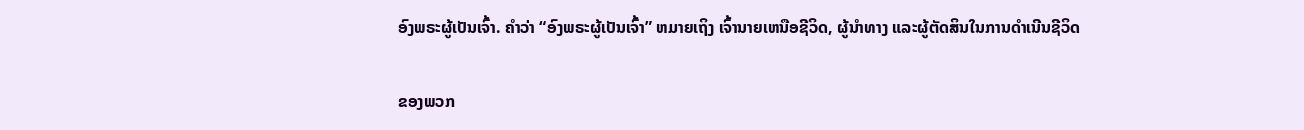ອົງພຣະຜູ້ເປັນເຈົ້າ. ຄໍາວ່າ “ອົງພຣະຜູ້ເປັນເຈົ້າ” ຫມາຍເຖິງ ເຈົ້ານາຍເຫນືອຊີວິດ, ຜູ້ນໍາທາງ ແລະຜູ້ຕັດສິນໃນການດໍາເນີນຊີວິດ

ຂອງພວກ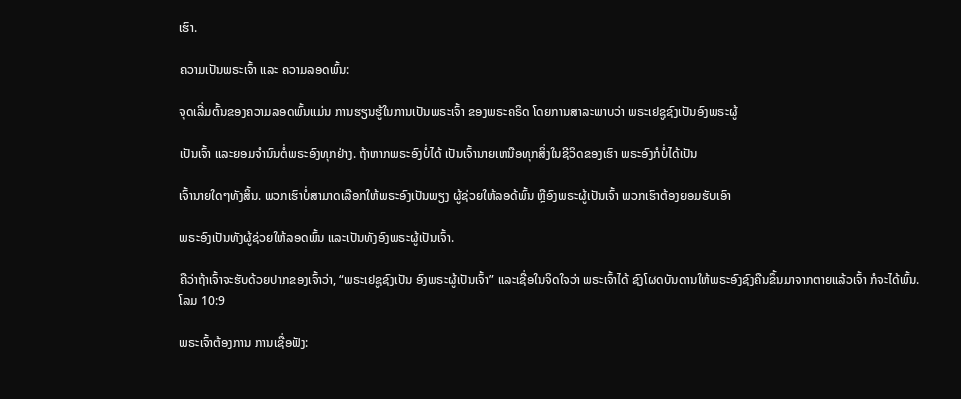ເຮົາ.

ຄວາມເປັນພຣະເຈົ້າ ແລະ ຄວາມລອດພົ້ນ:

ຈຸດເລີ່ມຕົ້ນຂອງຄວາມລອດພົ້ນແມ່ນ ການຮຽນຮູ້ໃນການເປັນພຣະເຈົ້າ ຂອງພຣະຄຣິດ ໂດຍການສາລະພາບວ່າ ພຣະເຢຊູຊົງເປັນອົງພຣະຜູ້

ເປັນເຈົ້າ ແລະຍອມຈໍານົນຕໍ່ພຣະອົງທຸກຢ່າງ. ຖ້າຫາກພຣະອົງບໍ່ໄດ້ ເປັນເຈົ້ານາຍເຫນືອທຸກສິ່ງໃນຊີວິດຂອງເຮົາ ພຣະອົງກໍບໍ່ໄດ້ເປັນ

ເຈົ້ານາຍໃດໆທັງສິ້ນ. ພວກເຮົາບໍ່ສາມາດເລືອກໃຫ້ພຣະອົງເປັນພຽງ ຜູ້ຊ່ວຍໃຫ້ລອດ້ພົ້ນ ຫຼືອົງພຣະຜູ້ເປັນເຈົ້າ ພວກເຮົາຕ້ອງຍອມຮັບເອົາ

ພຣະອົງເປັນທັງຜູ້ຊ່ວຍໃຫ້ລອດພົ້ນ ແລະເປັນທັງອົງພຣະຜູ້ເປັນເຈົ້າ.

ຄືວ່າຖ້າເຈົ້າຈະຮັບດ້ວຍປາກຂອງເຈົ້າວ່າ, “ພຣະເຢຊູຊົງເປັນ ອົງພຣະຜູ້ເປັນເຈົ້າ” ແລະເຊື່ອໃນຈິດໃຈວ່າ ພຣະເຈົ້າໄດ້ ຊົງໂຜດບັນດານໃຫ້ພຣະອົງຊົງຄືນຂຶ້ນມາຈາກຕາຍແລ້ວເຈົ້າ ກໍຈະໄດ້ພົ້ນ.
ໂລມ 10:9

ພຣະເຈົ້າຕ້ອງການ ການເຊື່ອຟັງ: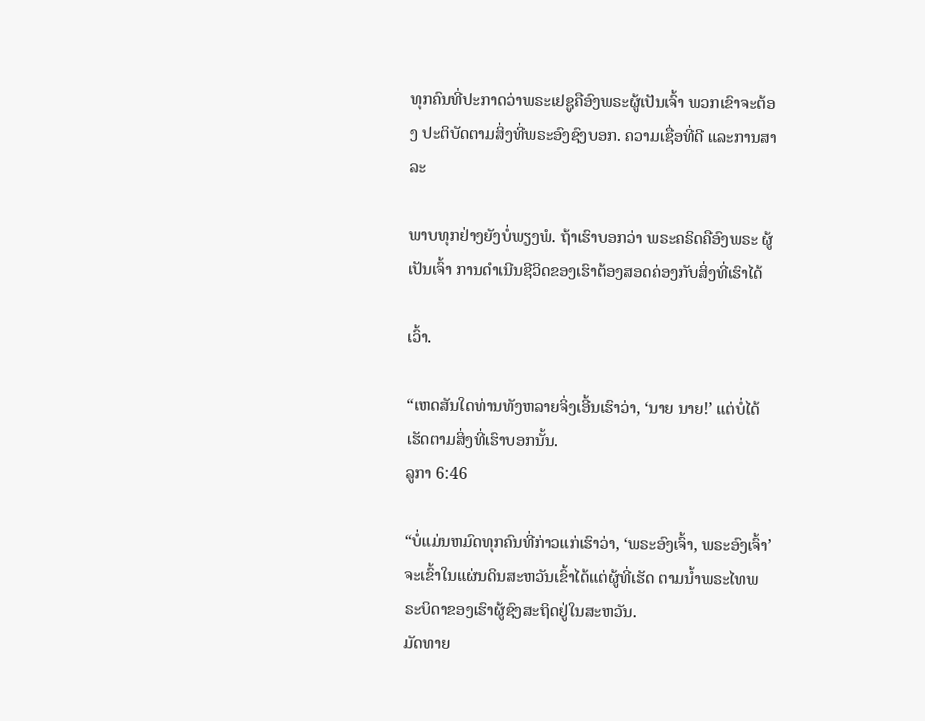ທຸກຄົນທີ່ປະກາດວ່າພຣະເຢຊູຄືອົງພຣະຜູ້ເປັນເຈົ້າ ພວກເຂົາຈະຕ້ອງ ປະຕິບັດຕາມສິ່ງທີ່ພຣະອົງຊົງບອກ. ຄວາມເຊື່ອທີ່ດີ ແລະການສາລະ

ພາບທຸກຢ່າງຍັງບໍ່ພຽງພໍ. ຖ້າເຮົາບອກວ່າ ພຣະຄຣິດຄືອົງພຣະ ຜູ້ເປັນເຈົ້າ ການດໍາເນີນຊີວິດຂອງເຮົາຕ້ອງສອດຄ່ອງກັບສິ່ງທີ່ເຮົາໄດ້

ເວົ້າ.

“ເຫດສັນໃດທ່ານທັງຫລາຍຈິ່ງເອີ້ນເຮົາວ່າ, ‘ນາຍ ນາຍ!’ ແຕ່ບໍ່ໄດ້ເຮັດຕາມສິ່ງທີ່ເຮົາບອກນັ້ນ.
ລູກາ 6:46

“ບໍ່ແມ່ນຫມົດທຸກຄົນທີ່ກ່າວແກ່ເຮົາວ່າ, ‘ພຣະອົງເຈົ້າ, ພຣະອົງເຈົ້າ’ ຈະເຂົ້າໃນແຜ່ນດິນສະຫວັນເຂົ້າໄດ້ແຕ່ຜູ້ທີ່ເຮັດ ຕາມນ້ຳພຣະໄທພຣະບິດາຂອງເຮົາຜູ້ຊົງສະຖິດຢູ່ໃນສະຫວັນ.
ມັດທາຍ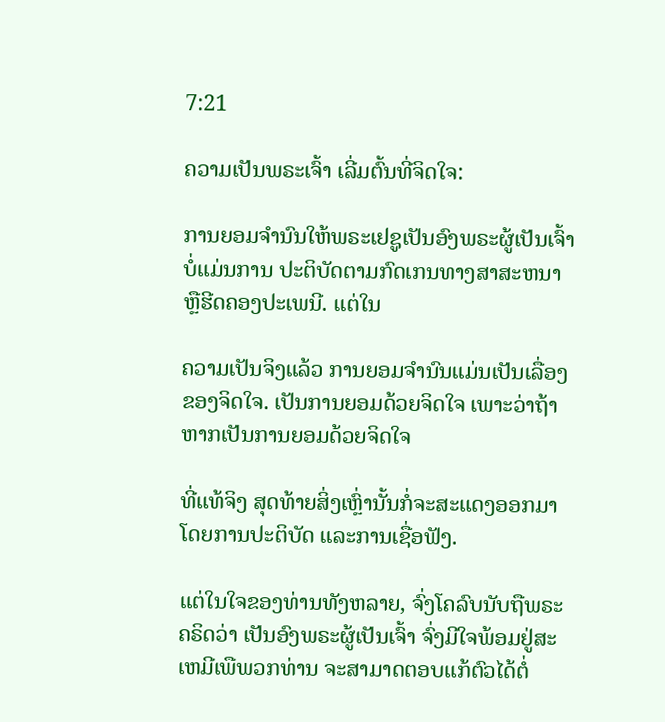7:21

ຄວາມເປັນພຣະເຈົ້າ ເລີ່ມຕົ້ນທີ່ຈິດໃຈ:

ການຍອມຈໍານົນໃຫ້ພຣະເຢຊູເປັນອົງພຣະຜູ້ເປັນເຈົ້າ ບໍ່ແມ່ນການ ປະຕິບັດຕາມກົດເກນທາງສາສະຫນາ ຫຼືຮີດຄອງປະເພນີ. ແຕ່ໃນ

ຄວາມເປັນຈິງແລ້ວ ການຍອມຈໍານົນແມ່ນເປັນເລື່ອງຂອງຈິດໃຈ. ເປັນການຍອມດ້ວຍຈິດໃຈ ເພາະວ່າຖ້າຫາກເປັນການຍອມດ້ວຍຈິດໃຈ

ທີ່ແທ້ຈິງ ສຸດທ້າຍສິ່ງເຫຼົ່ານັ້ນກໍ່ຈະສະແດງອອກມາໂດຍການປະຕິບັດ ແລະການເຊື່ອຟັງ.

ແຕ່ໃນໃຈຂອງທ່ານທັງຫລາຍ, ຈົ່ງໂຄລົບນັບຖືພຣະຄຣິດວ່າ ເປັນອົງພຣະຜູ້ເປັນເຈົ້າ ຈົ່ງມີໃຈພ້ອມຢູ່ສະເຫມີເພືພວກທ່ານ ຈະສາມາດຕອບແກ້ຕົວໄດ້ຕໍ່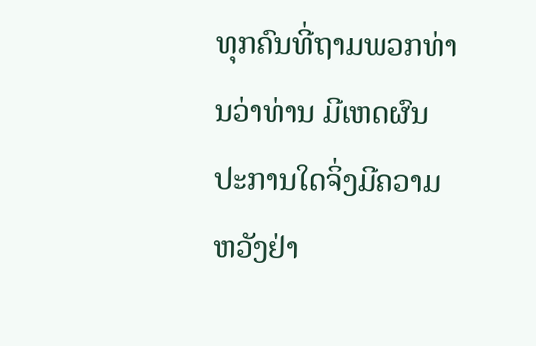ທຸກຄົນທີ່ຖາມພວກທ່ານວ່າທ່ານ ມີເຫດຜົນປະການໃດຈິ່ງມີຄວາມຫວັງຢ່າ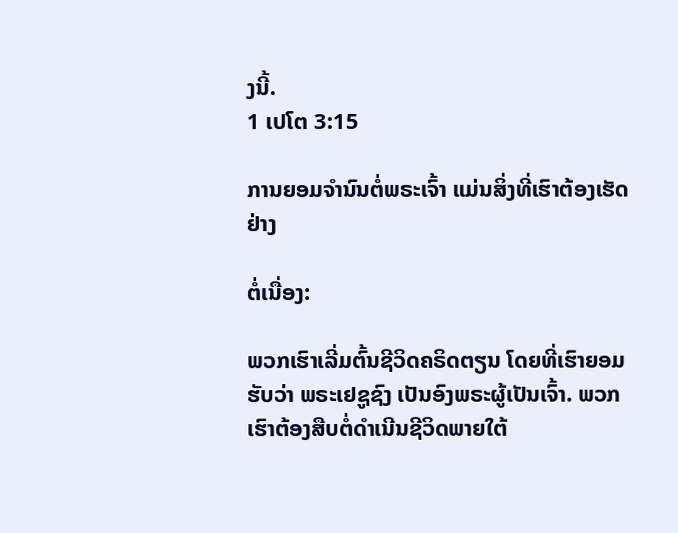ງນີ້.
1 ເປໂຕ 3:15

ການຍອມຈໍານົນຕໍ່ພຣະເຈົ້າ ແມ່ນສິ່ງທີ່ເຮົາຕ້ອງເຮັດຢ່າງ

ຕໍ່ເນື່ອງ:

ພວກເຮົາເລີ່ມຕົ້ນຊີວິດຄຣິດຕຽນ ໂດຍທີ່ເຮົາຍອມຮັບວ່າ ພຣະເຢຊູຊົງ ເປັນອົງພຣະຜູ້ເປັນເຈົ້າ. ພວກເຮົາຕ້ອງສືບຕໍ່ດໍາເນີນຊີວິດພາຍໃຕ້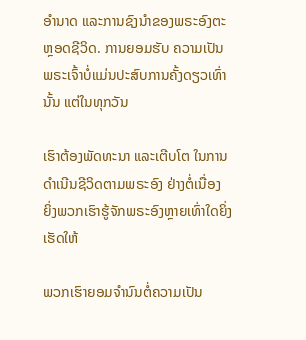ອໍານາດ ແລະການຊົງນໍາຂອງພຣະອົງຕະຫຼອດຊີວິດ. ການຍອມຮັບ ຄວາມເປັນພຣະເຈົ້າບໍ່ແມ່ນປະສົບການຄັ້ງດຽວເທົ່ານັ້ນ ແຕ່ໃນທຸກວັນ

ເຮົາຕ້ອງພັດທະນາ ແລະເຕີບໂຕ ໃນການດໍາເນີນຊີວິດຕາມພຣະອົງ ຢ່າງຕໍ່ເນື່ອງ ຍິ່ງພວກເຮົາຮູ້ຈັກພຣະອົງຫຼາຍເທົ່າໃດຍິ່ງເຮັດໃຫ້

ພວກເຮົາຍອມຈໍານົນຕໍ່ຄວາມເປັນ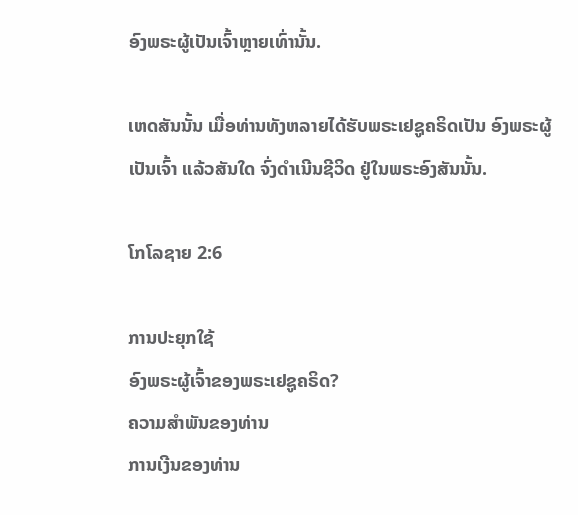ອົງພຣະຜູ້ເປັນເຈົ້າຫຼາຍເທົ່ານັ້ນ.

ເຫດສັນນັ້ນ ເມື່ອທ່ານທັງຫລາຍໄດ້ຮັບພຣະເຢຊູຄຣິດເປັນ ອົງພຣະຜູ້ເປັນເຈົ້າ ແລ້ວສັນໃດ ຈົ່ງດໍາເນີນຊີວິດ ຢູ່ໃນພຣະອົງສັນນັ້ນ.

ໂກໂລຊາຍ 2:6

ການປະຍຸກໃຊ້
ອົງພຣະຜູ້ເຈົ້າຂອງພຣະເຢຊູຄຣິດ?
ຄວາມສໍາພັນຂອງທ່ານ
ການເງີນຂອງທ່ານ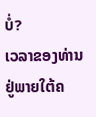ບໍ່?
ເວລາຂອງທ່ານ ຢູ່ພາຍໃຕ້ຄ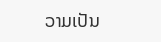ວາມເປັນ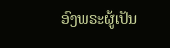ອົງພຣະຜູ້ເປັນ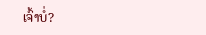ເຈົ້າບ່ໍ?